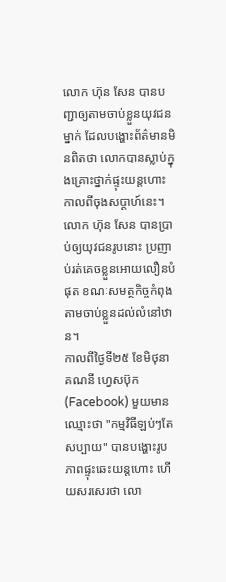លោក ហ៊ុន សែន បានបញ្ជាឲ្យតាមចាប់ខ្លួនយុវជនម្នាក់ ដែលបង្ហោះព័ត៌មានមិនពិតថា លោកបានស្លាប់ក្នុងគ្រោះថ្នាក់ផ្ទុះយន្តហោះ កាលពីចុងសប្ដាហ៍នេះ។ លោក ហ៊ុន សែន បានប្រាប់ឲ្យយុវជនរូបនោះ ប្រញាប់រត់គេចខ្លួនអោយលឿនបំផុត ខណៈសមត្ថកិច្ចកំពុងតាមចាប់ខ្លួនដល់លំនៅឋាន។
កាលពីថ្ងៃទី២៥ ខែមិថុនា គណនី ហ្វេសប៊ុក (Facebook) មួយមានឈ្មោះថា "កម្មវិធីឡប់ៗតែសប្បាយ" បានបង្ហោះរូបភាពផ្ទុះឆេះយន្តហោះ ហើយសរសេរថា លោ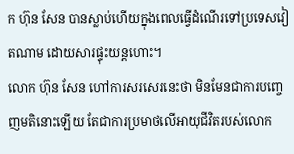ក ហ៊ុន សែន បានស្លាប់ហើយក្នុងពេលធ្វើដំណើរទៅប្រទេសវៀតណាម ដោយសារផ្ទុះយន្តហោះ។
លោក ហ៊ុន សែន ហៅការសរសេរនេះថា មិនមែនជាការបញ្ចេញមតិនោះឡើយ តែជាការប្រមាថលើអាយុជីវិតរបស់លោក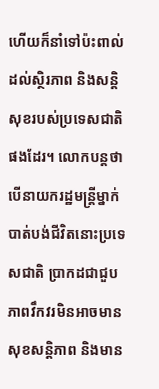ហើយក៏នាំទៅប៉ះពាល់ដល់ស្ថិរភាព និងសន្តិសុខរបស់ប្រទេសជាតិផងដែរ។ លោកបន្តថា បើនាយករដ្ឋមន្ត្រីម្នាក់បាត់បង់ជីវិតនោះប្រទេសជាតិ ប្រាកដជាជួបភាពវឹកវរមិនអាចមានសុខសន្តិភាព និងមាន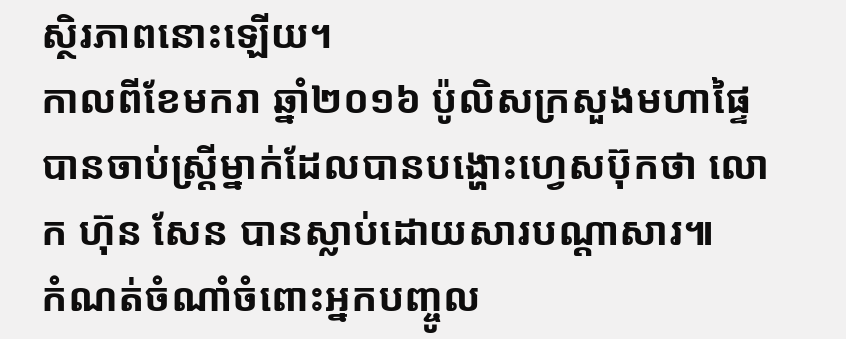ស្ថិរភាពនោះឡើយ។
កាលពីខែមករា ឆ្នាំ២០១៦ ប៉ូលិសក្រសួងមហាផ្ទៃ បានចាប់ស្ត្រីម្នាក់ដែលបានបង្ហោះហ្វេសប៊ុកថា លោក ហ៊ុន សែន បានស្លាប់ដោយសារបណ្តាសារ៕
កំណត់ចំណាំចំពោះអ្នកបញ្ចូល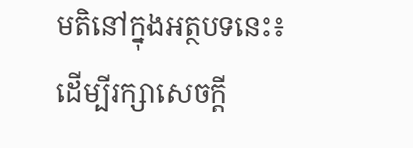មតិនៅក្នុងអត្ថបទនេះ៖
ដើម្បីរក្សាសេចក្ដី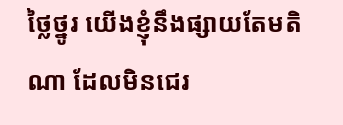ថ្លៃថ្នូរ យើងខ្ញុំនឹងផ្សាយតែមតិណា ដែលមិនជេរ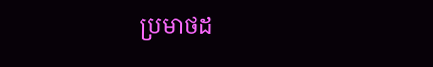ប្រមាថដ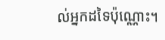ល់អ្នកដទៃប៉ុណ្ណោះ។